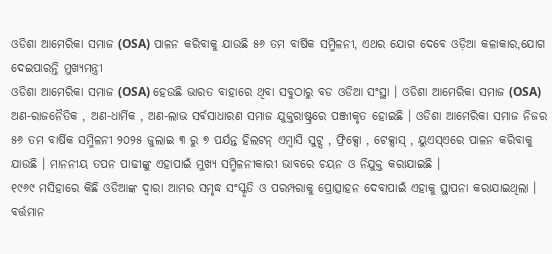ଓଡିଶା ଆମେରିକା ସମାଜ (OSA) ପାଳନ କରିବାକୁ ଯାଉଛି ୫୬ ତମ ବାର୍ଷିକ ସମ୍ମିଳନୀ, ଏଥର ଯୋଗ ଦେବେ ଓଡ଼ିଆ କଳାକାର,ଯୋଗ ଦେଇପାରନ୍ତି ମୁଖ୍ୟମନ୍ତ୍ରୀ
ଓଡିଶା ଆମେରିକା ସମାଜ (OSA) ହେଉଛି ଭାରତ ବାହାରେ ଥିବା ସବୁଠାରୁ ବଡ ଓଡିଆ ସଂସ୍ଥା । ଓଡିଶା ଆମେରିକା ସମାଜ (OSA) ଅଣ-ରାଜନୈତିକ , ଅଣ-ଧାର୍ମିକ , ଅଣ-ଲାଭ ସର୍ବସାଧାରଣ ସମାଜ ଯୁକ୍ତରାଷ୍ଟ୍ରରେ ପଞ୍ଜୀକୃତ ହୋଇଛି । ଓଡିଶା ଆମେରିକା ସମାଜ ନିଜର ୫୬ ତମ ବାର୍ଷିକ ସମ୍ମିଳନୀ ୨୦୨୫ ଜୁଲାଇ ୩ ରୁ ୭ ପର୍ଯନ୍ତ ହିଲଟନ୍ ଏମ୍ବାସି ସୁଟ୍ସ , ଫ୍ରିକ୍ସୋ , ଟେକ୍ସାସ୍ , ୟୁଏସ୍ଏରେ ପାଳନ କରିବାକୁ ଯାଉଛି । ମାନନୀୟ ତପନ ପାଢୀଙ୍କୁ ଏହାପାଇଁ ମୁଖ୍ୟ ସମ୍ମିଳନୀକାରୀ ଭାବରେ ଚୟନ ଓ ନିଯୁକ୍ତ କରାଯାଇଛି ।
୧୯୬୯ ମସିହାରେ କିଛି ଓଡିଆଙ୍କ ଦ୍ବାରା ଆମର ସମୃଦ୍ଧ ସଂସ୍କୃତି ଓ ପରମ୍ପରାକୁ ପ୍ରୋତ୍ସାହନ ଦେବାପାଇଁ ଏହାକୁ ସ୍ଥାପନା କରାଯାଇଥିଲା । ବର୍ତ୍ତମାନ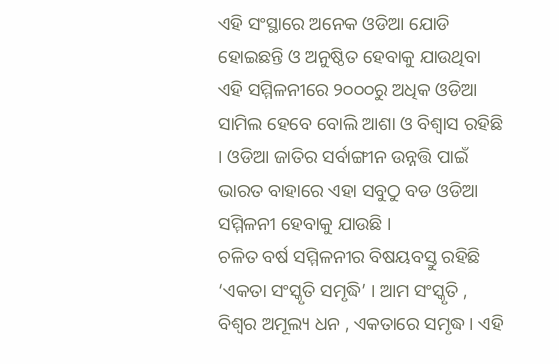ଏହି ସଂସ୍ଥାରେ ଅନେକ ଓଡିଆ ଯୋଡି ହୋଇଛନ୍ତି ଓ ଅନୁଷ୍ଠିତ ହେବାକୁ ଯାଉଥିବା ଏହି ସମ୍ମିଳନୀରେ ୨୦୦୦ରୁ ଅଧିକ ଓଡିଆ ସାମିଲ ହେବେ ବୋଲି ଆଶା ଓ ବିଶ୍ବାସ ରହିଛି । ଓଡିଆ ଜାତିର ସର୍ବାଙ୍ଗୀନ ଉନ୍ନତ୍ତି ପାଇଁ ଭାରତ ବାହାରେ ଏହା ସବୁଠୁ ବଡ ଓଡିଆ ସମ୍ମିଳନୀ ହେବାକୁ ଯାଉଛି ।
ଚଳିତ ବର୍ଷ ସମ୍ମିଳନୀର ବିଷୟବସ୍ତୁ ରହିଛି ‘ଏକତା ସଂସ୍କୃତି ସମୃଦ୍ଧି’ । ଆମ ସଂସ୍କୃତି , ବିଶ୍ବର ଅମୂଲ୍ୟ ଧନ , ଏକତାରେ ସମୃଦ୍ଧ । ଏହି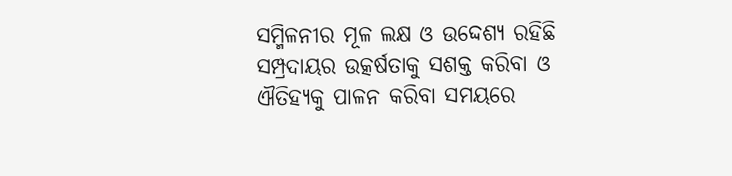ସମ୍ମିଳନୀର ମୂଳ ଲକ୍ଷ ଓ ଉଦ୍ଦେଶ୍ୟ ରହିଛି ସମ୍ପ୍ରଦାୟର ଉତ୍କର୍ଷତାକୁ ସଶକ୍ତ କରିବା ଓ ଐତିହ୍ୟକୁ ପାଳନ କରିବା ସମୟରେ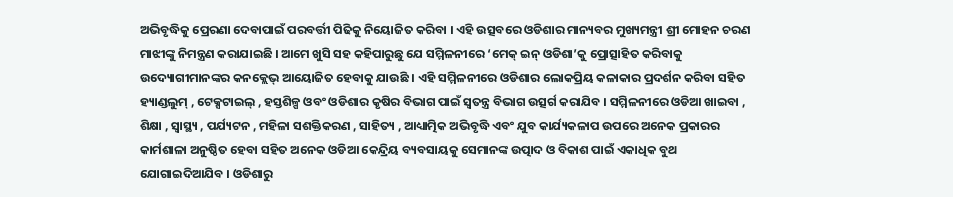ଅଭିବୃଦ୍ଧିକୁ ପ୍ରେରଣା ଦେବାପାଇଁ ପରବର୍ତ୍ତୀ ପିଢିକୁ ନିୟୋଜିତ କରିବା । ଏହି ଉତ୍ସବରେ ଓଡିଶାର ମାନ୍ୟବର ମୁଖ୍ୟମନ୍ତ୍ରୀ ଶ୍ରୀ ମୋହନ ଚରଣ ମାଝୀଙ୍କୁ ନିମନ୍ତ୍ରଣ କରାଯାଇଛି । ଆମେ ଖୁସି ସହ କହିପାରୁଛୁ ଯେ ସମ୍ମିଳନୀରେ ‘ମେକ୍ ଇନ୍ ଓଡିଶା’କୁ ପ୍ରୋତ୍ସାହିତ କରିବାକୁ ଉଦ୍ୟୋଗୀମାନଙ୍କର କନକ୍ଲେଭ୍ ଆୟୋଜିତ ହେବାକୁ ଯାଉଛି । ଏହି ସମ୍ମିଳନୀରେ ଓଡିଶାର ଲୋକପ୍ରିୟ କଳାକାର ପ୍ରଦର୍ଶନ କରିବା ସହିତ ହ୍ୟାଣ୍ଡଲୁମ୍ , ଟେକ୍ସଟାଇଲ୍ , ହସ୍ତଶିଳ୍ପ ଓବଂ ଓଡିଶାର କୃଷିର ବିଭାଗ ପାଇଁ ସ୍ବତନ୍ତ୍ର ବିଭାଗ ଉତ୍ସର୍ଗ କରାଯିବ । ସମ୍ମିଳନୀରେ ଓଡିଆ ଖାଇବା , ଶିକ୍ଷା , ସ୍ବାସ୍ଥ୍ୟ , ପର୍ଯ୍ୟଟନ , ମହିଳା ସଶକ୍ତିକରଣ , ସାହିତ୍ୟ , ଆଧ୍ୟାତ୍ମିକ ଅଭିବୃଦ୍ଧି ଏବଂ ଯୁବ କାର୍ଯ୍ୟକଳାପ ଉପରେ ଅନେକ ପ୍ରକାରର କାର୍ମଶାଳା ଅନୁଷ୍ଠିତ ହେବା ସହିତ ଅନେକ ଓଡିଆ କେନ୍ଦ୍ରିୟ ବ୍ୟବସାୟକୁ ସେମାନଙ୍କ ଉତ୍ପାଦ ଓ ବିକାଶ ପାଇଁ ଏକାଧିକ ବୁଥ ଯୋଗାଇଦିଆଯିବ । ଓଡିଶାରୁ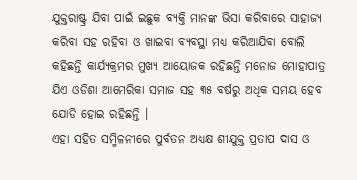ଯୁକ୍ତରାଷ୍ଟ୍ର ଯିବା ପାଇଁ ଇଛୁକ ବ୍ୟକ୍ତି ମାନଙ୍କ ଭିସା କରିବାରେ ସାହାଜ୍ୟ କରିବା ସହ ରହିବା ଓ ଖାଇବା ବ୍ୟବସ୍ଥା ମଧ୍ୟ କରିଆଯିବା ବୋଲି କହିଛନ୍ତି କାର୍ଯ୍ୟକ୍ରମର ମୁଖ୍ୟ ଆୟୋଜକ ରହିଛନ୍ତି ମନୋଜ ମୋହାପାତ୍ର ଯିଏ ଓଡିଶା ଆମେରିକା ସମାଜ ସହ ୩୫ ବର୍ଷରୁ ଅଧିକ ସମୟ ହେବ ଯୋଡି ହୋଇ ରହିଛନ୍ତି ।
ଏହା ସହିତ ସମ୍ମିଳନୀରେ ପୁର୍ବତନ ଅଧ୍ୟକ୍ଷ ଶୀଯୁକ୍ତ ପ୍ରତାପ ଦାସ ଓ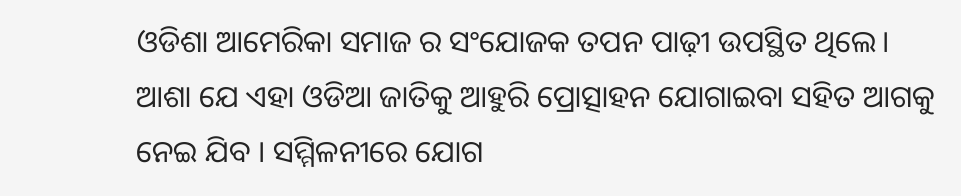ଓଡିଶା ଆମେରିକା ସମାଜ ର ସଂଯୋଜକ ତପନ ପାଢ଼ୀ ଉପସ୍ଥିତ ଥିଲେ। ଆଶା ଯେ ଏହା ଓଡିଆ ଜାତିକୁ ଆହୁରି ପ୍ରୋତ୍ସାହନ ଯୋଗାଇବା ସହିତ ଆଗକୁ ନେଇ ଯିବ । ସମ୍ମିଳନୀରେ ଯୋଗ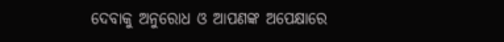ଦେବାକୁ ଅନୁରୋଧ ଓ ଆପଣଙ୍କ ଅପେକ୍ଷାରେ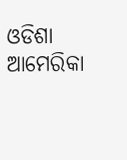ଓଡିଶା ଆମେରିକା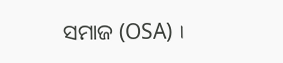ସମାଜ (OSA) ।